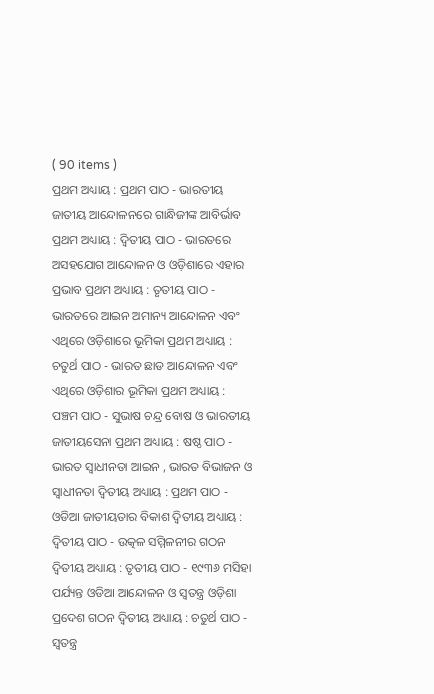( 90 items )
ପ୍ରଥମ ଅଧ୍ୟାୟ : ପ୍ରଥମ ପାଠ - ଭାରତୀୟ ଜାତୀୟ ଆନ୍ଦୋଳନରେ ଗାନ୍ଧିଜୀଙ୍କ ଆବିର୍ଭାବ ପ୍ରଥମ ଅଧ୍ୟାୟ : ଦ୍ଵିତୀୟ ପାଠ - ଭାରତରେ ଅସହଯୋଗ ଆନ୍ଦୋଳନ ଓ ଓଡ଼ିଶାରେ ଏହାର ପ୍ରଭାବ ପ୍ରଥମ ଅଧ୍ୟାୟ : ତୃତୀୟ ପାଠ - ଭାରତରେ ଆଇନ ଅମାନ୍ୟ ଆନ୍ଦୋଳନ ଏବଂ ଏଥିରେ ଓଡ଼ିଶାରେ ଭୂମିକା ପ୍ରଥମ ଅଧ୍ୟାୟ : ଚତୁର୍ଥ ପାଠ - ଭାରତ ଛାଡ ଆନ୍ଦୋଳନ ଏବଂ ଏଥିରେ ଓଡ଼ିଶାର ଭୂମିକା ପ୍ରଥମ ଅଧ୍ୟାୟ : ପଞ୍ଚମ ପାଠ - ସୁଭାଷ ଚନ୍ଦ୍ର ବୋଷ ଓ ଭାରତୀୟ ଜାତୀୟସେନା ପ୍ରଥମ ଅଧ୍ୟାୟ : ଷଷ୍ଠ ପାଠ - ଭାରତ ସ୍ଵାଧୀନତା ଆଇନ , ଭାରତ ବିଭାଜନ ଓ ସ୍ଵାଧୀନତା ଦ୍ଵିତୀୟ ଅଧ୍ୟାୟ : ପ୍ରଥମ ପାଠ - ଓଡିଆ ଜାତୀୟତାର ବିକାଶ ଦ୍ଵିତୀୟ ଅଧ୍ୟାୟ : ଦ୍ଵିତୀୟ ପାଠ - ଉତ୍କଳ ସମ୍ମିଳନୀର ଗଠନ ଦ୍ଵିତୀୟ ଅଧ୍ୟାୟ : ତୃତୀୟ ପାଠ - ୧୯୩୬ ମସିହା ପର୍ଯ୍ୟନ୍ତ ଓଡିଆ ଆନ୍ଦୋଳନ ଓ ସ୍ଵତନ୍ତ୍ର ଓଡ଼ିଶା ପ୍ରଦେଶ ଗଠନ ଦ୍ଵିତୀୟ ଅଧ୍ୟାୟ : ଚତୁର୍ଥ ପାଠ - ସ୍ଵତନ୍ତ୍ର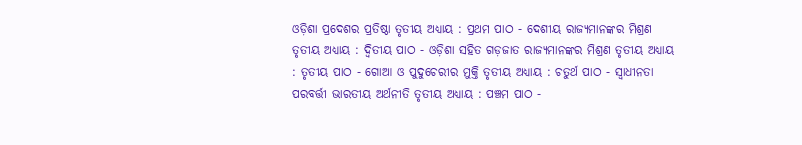ଓଡ଼ିଶା ପ୍ରଦେଶର ପ୍ରତିଷ୍ଠା ତୃତୀୟ ଅଧ୍ୟାୟ : ପ୍ରଥମ ପାଠ - ଦେଶୀୟ ରାଜ୍ୟମାନଙ୍କର ମିଶ୍ରଣ ତୃତୀୟ ଅଧ୍ୟାୟ : ଦ୍ଵିତୀୟ ପାଠ - ଓଡ଼ିଶା ସହିତ ଗଡ଼ଜାତ ରାଜ୍ୟମାନଙ୍କର ମିଶ୍ରଣ ତୃତୀୟ ଅଧ୍ୟାୟ : ତୃତୀୟ ପାଠ - ଗୋଆ ଓ ପୁଦୁଚେରୀର ମୁକ୍ତି ତୃତୀୟ ଅଧ୍ୟାୟ : ଚତୁର୍ଥ ପାଠ - ସ୍ଵାଧୀନତା ପରବର୍ତ୍ତୀ ଭାରତୀୟ ଅର୍ଥନୀତି ତୃତୀୟ ଅଧ୍ୟାୟ : ପଞ୍ଚମ ପାଠ -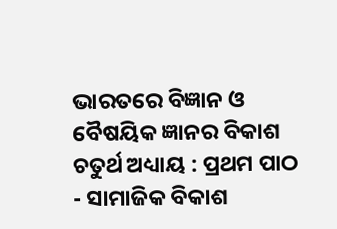ଭାରତରେ ବିଜ୍ଞାନ ଓ ବୈଷୟିକ ଜ୍ଞାନର ବିକାଶ ଚତୁର୍ଥ ଅଧ୍ୟାୟ : ପ୍ରଥମ ପାଠ - ସାମାଜିକ ବିକାଶ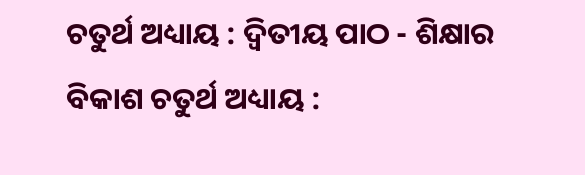ଚତୁର୍ଥ ଅଧ୍ୟାୟ : ଦ୍ଵିତୀୟ ପାଠ - ଶିକ୍ଷାର ବିକାଶ ଚତୁର୍ଥ ଅଧ୍ୟାୟ :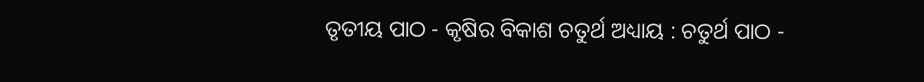ତୃତୀୟ ପାଠ - କୃଷିର ବିକାଶ ଚତୁର୍ଥ ଅଧ୍ୟାୟ : ଚତୁର୍ଥ ପାଠ -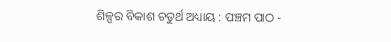ଶିଳ୍ପର ବିକାଶ ଚତୁର୍ଥ ଅଧ୍ୟାୟ : ପଞ୍ଚମ ପାଠ -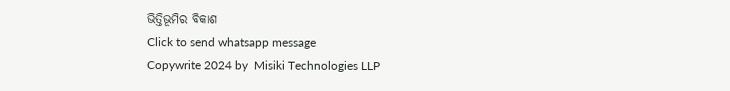ଭିତ୍ତିଭୂମିର ବିକାଶ
Click to send whatsapp message
Copywrite 2024 by  Misiki Technologies LLP